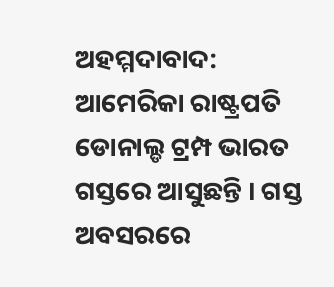ଅହମ୍ମଦାବାଦ: ଆମେରିକା ରାଷ୍ଟ୍ରପତି ଡୋନାଲ୍ଡ ଟ୍ରମ୍ପ ଭାରତ ଗସ୍ତରେ ଆସୁଛନ୍ତି । ଗସ୍ତ ଅବସରରେ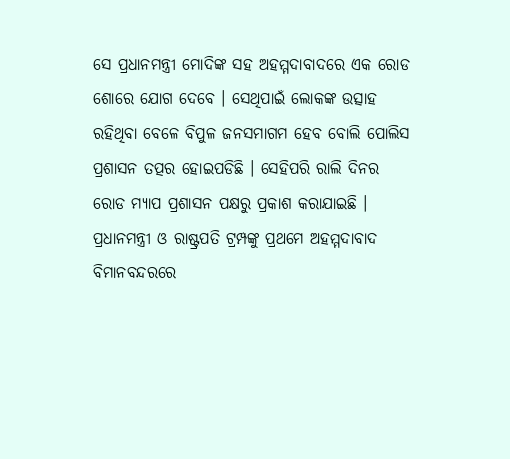ସେ ପ୍ରଧାନମନ୍ତ୍ରୀ ମୋଦିଙ୍କ ସହ ଅହମ୍ମଦାବାଦରେ ଏକ ରୋଡ ଶୋରେ ଯୋଗ ଦେବେ । ସେଥିପାଇଁ ଲୋକଙ୍କ ଉତ୍ସାହ ରହିଥିବା ବେଳେ ବିପୁଳ ଜନସମାଗମ ହେବ ବୋଲି ପୋଲିସ ପ୍ରଶାସନ ତତ୍ପର ହୋଇପଡିଛି । ସେହିପରି ରାଲି ଦିନର ରୋଡ ମ୍ୟାପ ପ୍ରଶାସନ ପକ୍ଷରୁ ପ୍ରକାଶ କରାଯାଇଛି ।
ପ୍ରଧାନମନ୍ତ୍ରୀ ଓ ରାଷ୍ଟ୍ରପତି ଟ୍ରମ୍ପଙ୍କୁ ପ୍ରଥମେ ଅହମ୍ମଦାବାଦ ବିମାନବନ୍ଦରରେ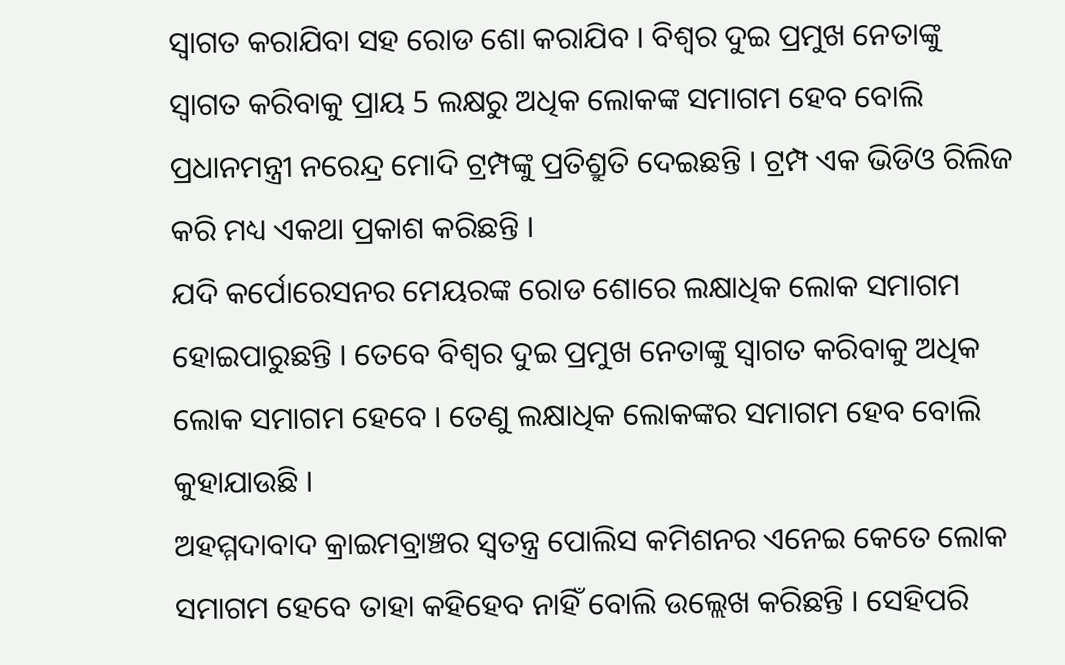ସ୍ବାଗତ କରାଯିବା ସହ ରୋଡ ଶୋ କରାଯିବ । ବିଶ୍ବର ଦୁଇ ପ୍ରମୁଖ ନେତାଙ୍କୁ ସ୍ବାଗତ କରିବାକୁ ପ୍ରାୟ 5 ଲକ୍ଷରୁ ଅଧିକ ଲୋକଙ୍କ ସମାଗମ ହେବ ବୋଲି ପ୍ରଧାନମନ୍ତ୍ରୀ ନରେନ୍ଦ୍ର ମୋଦି ଟ୍ରମ୍ପଙ୍କୁ ପ୍ରତିଶ୍ରୁତି ଦେଇଛନ୍ତି । ଟ୍ରମ୍ପ ଏକ ଭିଡିଓ ରିଲିଜ କରି ମଧ୍ୟ ଏକଥା ପ୍ରକାଶ କରିଛନ୍ତି ।
ଯଦି କର୍ପୋରେସନର ମେୟରଙ୍କ ରୋଡ ଶୋରେ ଲକ୍ଷାଧିକ ଲୋକ ସମାଗମ ହୋଇପାରୁଛନ୍ତି । ତେବେ ବିଶ୍ବର ଦୁଇ ପ୍ରମୁଖ ନେତାଙ୍କୁ ସ୍ବାଗତ କରିବାକୁ ଅଧିକ ଲୋକ ସମାଗମ ହେବେ । ତେଣୁ ଲକ୍ଷାଧିକ ଲୋକଙ୍କର ସମାଗମ ହେବ ବୋଲି କୁହାଯାଉଛି ।
ଅହମ୍ମଦାବାଦ କ୍ରାଇମବ୍ରାଞ୍ଚର ସ୍ବତନ୍ତ୍ର ପୋଲିସ କମିଶନର ଏନେଇ କେତେ ଲୋକ ସମାଗମ ହେବେ ତାହା କହିହେବ ନାହିଁ ବୋଲି ଉଲ୍ଲେଖ କରିଛନ୍ତି । ସେହିପରି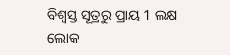ବିଶ୍ବସ୍ତ ସୂତ୍ରରୁ ପ୍ରାୟ 1 ଲକ୍ଷ ଲୋକ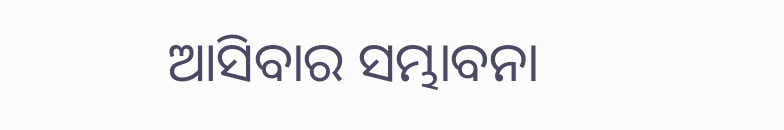ଆସିବାର ସମ୍ଭାବନା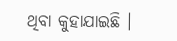ଥିବା କୁହାଯାଇଛି ।